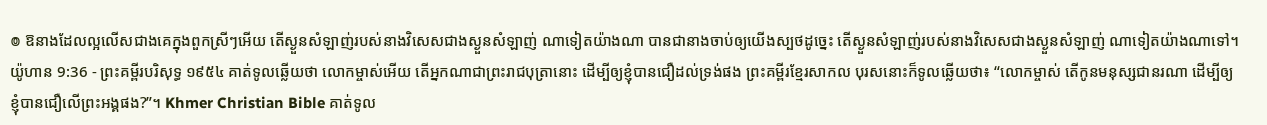៙ ឱនាងដែលល្អលើសជាងគេក្នុងពួកស្រីៗអើយ តើស្ងួនសំឡាញ់របស់នាងវិសេសជាងស្ងួនសំឡាញ់ ណាទៀតយ៉ាងណា បានជានាងចាប់ឲ្យយើងស្បថដូច្នេះ តើស្ងួនសំឡាញ់របស់នាងវិសេសជាងស្ងួនសំឡាញ់ ណាទៀតយ៉ាងណាទៅ។
យ៉ូហាន 9:36 - ព្រះគម្ពីរបរិសុទ្ធ ១៩៥៤ គាត់ទូលឆ្លើយថា លោកម្ចាស់អើយ តើអ្នកណាជាព្រះរាជបុត្រានោះ ដើម្បីឲ្យខ្ញុំបានជឿដល់ទ្រង់ផង ព្រះគម្ពីរខ្មែរសាកល បុរសនោះក៏ទូលឆ្លើយថា៖ “លោកម្ចាស់ តើកូនមនុស្សជានរណា ដើម្បីឲ្យខ្ញុំបានជឿលើព្រះអង្គផង?”។ Khmer Christian Bible គាត់ទូល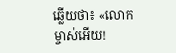ឆ្លើយថា៖ «លោកម្ចាស់អើយ!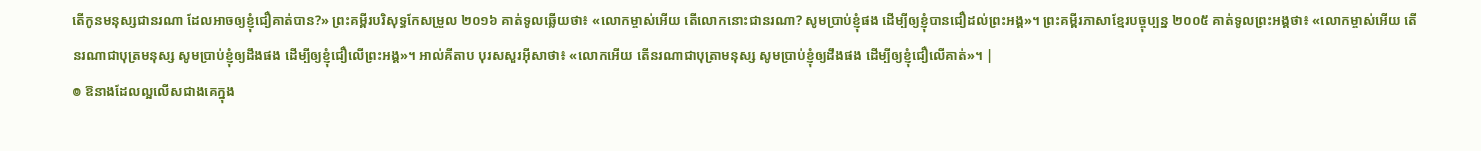តើកូនមនុស្សជានរណា ដែលអាចឲ្យខ្ញុំជឿគាត់បាន?» ព្រះគម្ពីរបរិសុទ្ធកែសម្រួល ២០១៦ គាត់ទូលឆ្លើយថា៖ «លោកម្ចាស់អើយ តើលោកនោះជានរណា? សូមប្រាប់ខ្ញុំផង ដើម្បីឲ្យខ្ញុំបានជឿដល់ព្រះអង្គ»។ ព្រះគម្ពីរភាសាខ្មែរបច្ចុប្បន្ន ២០០៥ គាត់ទូលព្រះអង្គថា៖ «លោកម្ចាស់អើយ តើនរណាជាបុត្រមនុស្ស សូមប្រាប់ខ្ញុំឲ្យដឹងផង ដើម្បីឲ្យខ្ញុំជឿលើព្រះអង្គ»។ អាល់គីតាប បុរសសួរអ៊ីសាថា៖ «លោកអើយ តើនរណាជាបុត្រាមនុស្ស សូមប្រាប់ខ្ញុំឲ្យដឹងផង ដើម្បីឲ្យខ្ញុំជឿលើគាត់»។ |
៙ ឱនាងដែលល្អលើសជាងគេក្នុង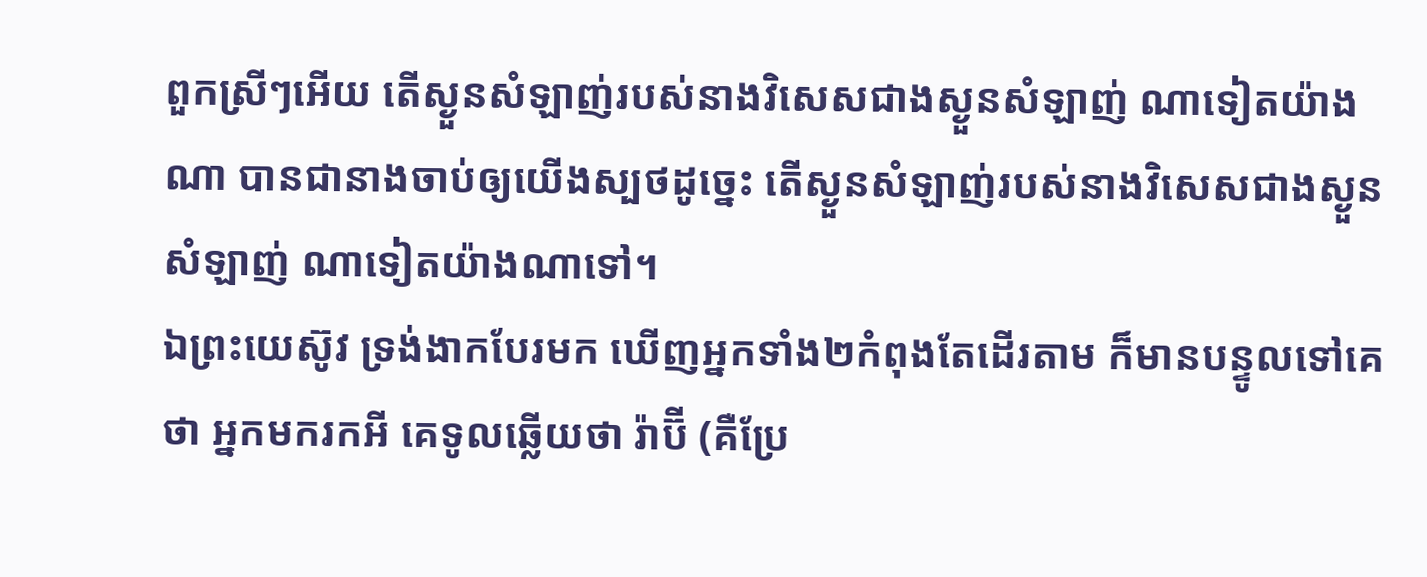ពួកស្រីៗអើយ តើស្ងួនសំឡាញ់របស់នាងវិសេសជាងស្ងួនសំឡាញ់ ណាទៀតយ៉ាងណា បានជានាងចាប់ឲ្យយើងស្បថដូច្នេះ តើស្ងួនសំឡាញ់របស់នាងវិសេសជាងស្ងួនសំឡាញ់ ណាទៀតយ៉ាងណាទៅ។
ឯព្រះយេស៊ូវ ទ្រង់ងាកបែរមក ឃើញអ្នកទាំង២កំពុងតែដើរតាម ក៏មានបន្ទូលទៅគេថា អ្នកមករកអី គេទូលឆ្លើយថា រ៉ាប៊ី (គឺប្រែ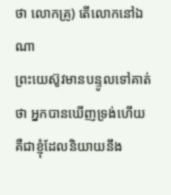ថា លោកគ្រូ) តើលោកនៅឯណា
ព្រះយេស៊ូវមានបន្ទូលទៅគាត់ថា អ្នកបានឃើញទ្រង់ហើយ គឺជាខ្ញុំដែលនិយាយនឹង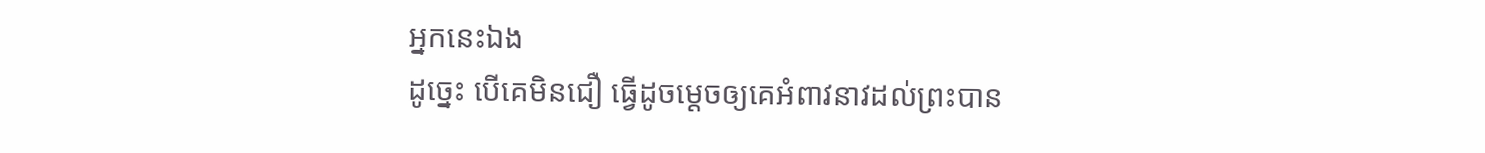អ្នកនេះឯង
ដូច្នេះ បើគេមិនជឿ ធ្វើដូចម្តេចឲ្យគេអំពាវនាវដល់ព្រះបាន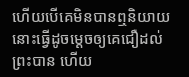ហើយបើគេមិនបានឮនិយាយ នោះធ្វើដូចម្តេចឲ្យគេជឿដល់ព្រះបាន ហើយ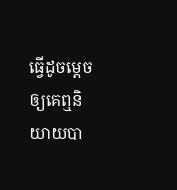ធ្វើដូចម្តេចឲ្យគេឮនិយាយបា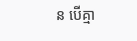ន បើគ្មា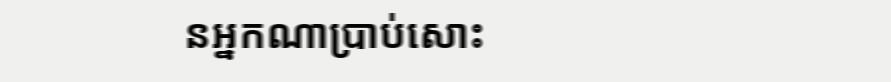នអ្នកណាប្រាប់សោះ